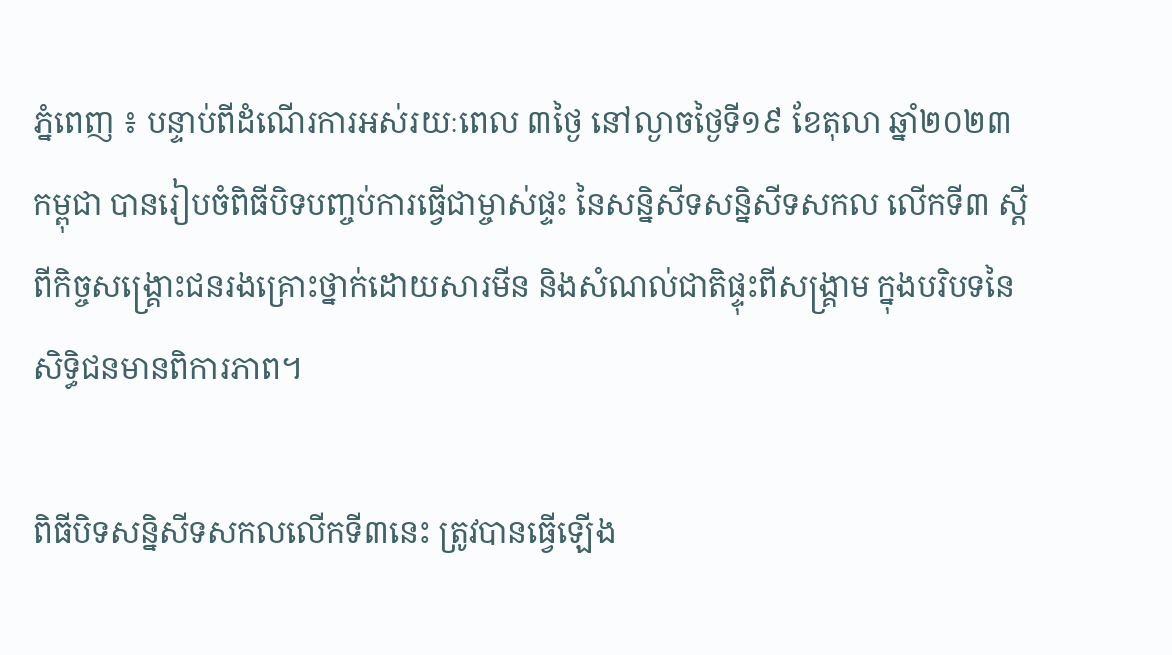ភ្នំពេញ ៖ បន្ទាប់ពីដំណើរការអស់រយៈពេល ៣ថ្ងៃ នៅល្ងាចថ្ងៃទី១៩ ខែតុលា ឆ្នាំ២០២៣ កម្ពុជា បានរៀបចំពិធីបិទបញ្ចប់ការធ្វើជាម្ចាស់ផ្ទះ នៃសន្និសីទសន្និសីទសកល លើកទី៣ ស្តីពីកិច្ចសង្គ្រោះជនរងគ្រោះថ្នាក់ដោយសារមីន និងសំណល់ជាតិផ្ទុះពីសង្គ្រាម ក្នុងបរិបទនៃសិទ្ធិជនមានពិការភាព។

ពិធីបិទសន្និសីទសកលលើកទី៣នេះ ត្រូវបានធ្វើឡើង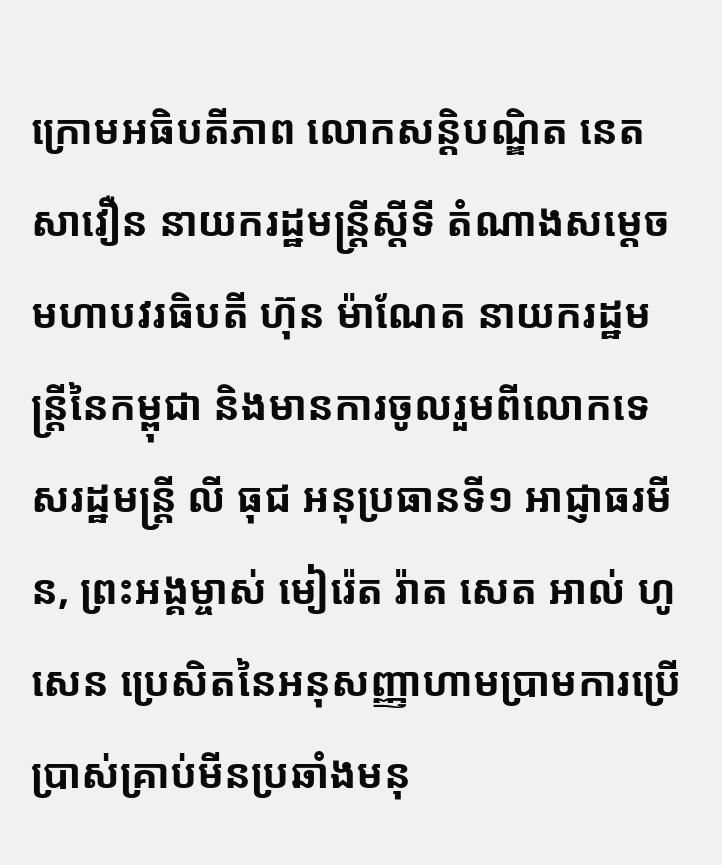ក្រោមអធិបតីភាព លោកសន្ដិបណ្ឌិត នេត សាវឿន នាយករដ្ឋមន្ដ្រីស្តីទី តំណាងសម្ដេចមហាបវរធិបតី ហ៊ុន ម៉ាណែត នាយករដ្ឋមន្ដ្រីនៃកម្ពុជា និងមានការចូលរួមពីលោកទេសរដ្ឋមន្ដ្រី លី ធុជ អនុប្រធានទី១ អាជ្ញាធរមីន, ព្រះអង្គម្ចាស់ មៀរ៉េត រ៉ាត សេត អាល់ ហូសេន ប្រេសិតនៃអនុសញ្ញាហាមប្រាមការប្រើប្រាស់គ្រាប់មីនប្រឆាំងមនុ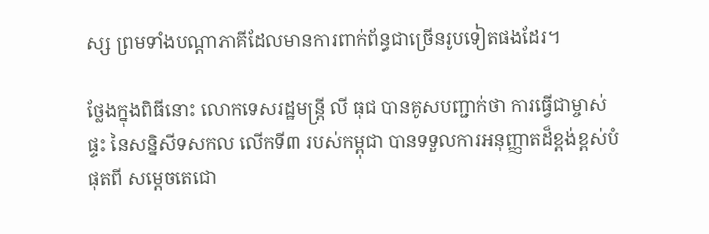ស្ស ព្រមទាំងបណ្ដាភាគីដែលមានការពាក់ព័ន្ធជាច្រើនរូបទៀតផងដែរ។

ថ្លែងក្នុងពិធីនោះ លោកទេសរដ្ឋមន្ដ្រី លី ធុជ បានគូសបញ្ជាក់ថា ការធ្វើជាម្ចាស់ផ្ទះ នៃសន្និសីទសកល លើកទី៣ របស់កម្ពុជា បានទទួលការអនុញ្ញាតដ៏ខ្ពង់ខ្ពស់បំផុតពី សម្តេចតេជោ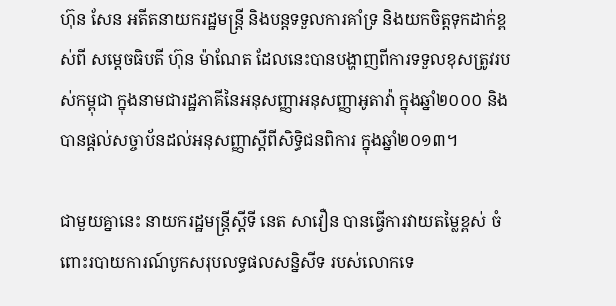ហ៊ុន សែន អតីតនាយករដ្ឋមន្រ្តី និងបន្តទទួលការគាំទ្រ និងយកចិត្តទុកដាក់ខ្ពស់ពី សម្តេចធិបតី ហ៊ុន ម៉ាណែត ដែលនេះបានបង្ហាញពីការទទួលខុសត្រូវរបស់កម្ពុជា ក្នុងនាមជារដ្ឋភាគីនៃអនុសញ្ញាអនុសញ្ញាអូតាវ៉ា ក្នុងឆ្នាំ២០០០ និងបានផ្តល់សច្ចាប័នដល់អនុសញ្ញាស្តីពីសិទ្ធិជនពិការ ក្នុងឆ្នាំ២០១៣។

ជាមួយគ្នានេះ នាយករដ្ឋមន្ដ្រីស្តីទី នេត សាវឿន បានធ្វើការវាយតម្លៃខ្ពស់ ចំពោះរបាយការណ៍បូកសរុបលទ្ធផលសន្និសីទ របស់លោកទេ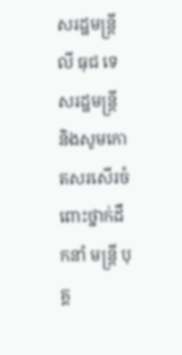សរដ្ឋមន្ដ្រី លី ធុជ ទេសរដ្ឋមន្រ្តី និងសូមកោតសរសើរចំពោះថ្នាក់ដឹកនាំ មន្រ្តី បុគ្គ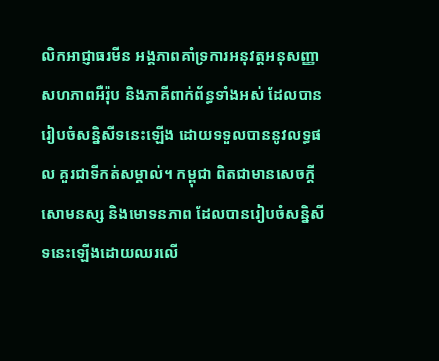លិកអាជ្ញាធរមីន អង្គភាពគាំទ្រការអនុវត្តអនុសញ្ញា សហភាពអឺរ៉ុប និងភាគីពាក់ព័ន្ធទាំងអស់ ដែលបានរៀបចំសន្និសីទនេះឡើង ដោយទទួលបាននូវលទ្ធផល គួរជាទីកត់សម្គាល់។ កម្ពុជា ពិតជាមានសេចក្តីសោមនស្ស និងមោទនភាព ដែលបានរៀបចំសន្និសីទនេះឡើងដោយឈរលើ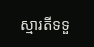ស្មារតីទទួ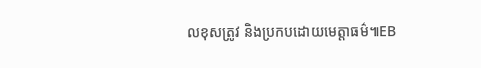លខុសត្រូវ និងប្រកបដោយមេត្តាធម៌៕EB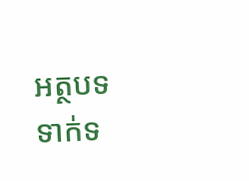អត្ថបទទាក់ទ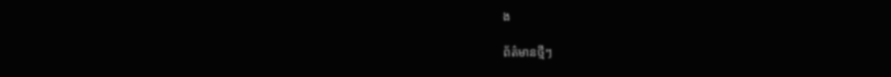ង

ព័ត៌មានថ្មីៗ